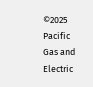©2025 Pacific Gas and Electric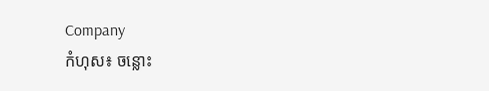Company
កំហុស៖ ចន្លោះ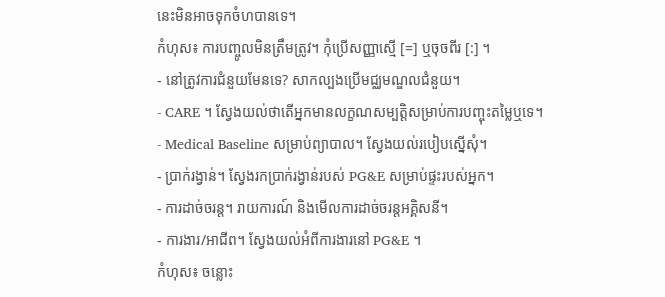នេះមិនអាចទុកចំហបានទេ។
កំហុស៖ ការបញ្ចូលមិនត្រឹមត្រូវ។ កុំប្រើសញ្ញាស្មើ [=] ឬចុចពីរ [:] ។
- នៅត្រូវការជំនួយមែនទេ? សាកល្បងប្រើមជ្ឈមណ្ឌលជំនួយ។
- CARE ។ ស្វែងយល់ថាតើអ្នកមានលក្ខណសម្បត្តិសម្រាប់ការបញ្ចុះតម្លៃឬទេ។
- Medical Baseline សម្រាប់ព្យាបាល។ ស្វែងយល់របៀបស្នើសុំ។
- ប្រាក់រង្វាន់។ ស្វែងរកប្រាក់រង្វាន់របស់ PG&E សម្រាប់ផ្ទះរបស់អ្នក។
- ការដាច់ចរន្ត។ រាយការណ៍ និងមើលការដាច់ចរន្តអគ្គិសនី។
- ការងារ/អាជីព។ ស្វែងយល់អំពីការងារនៅ PG&E ។
កំហុស៖ ចន្លោះ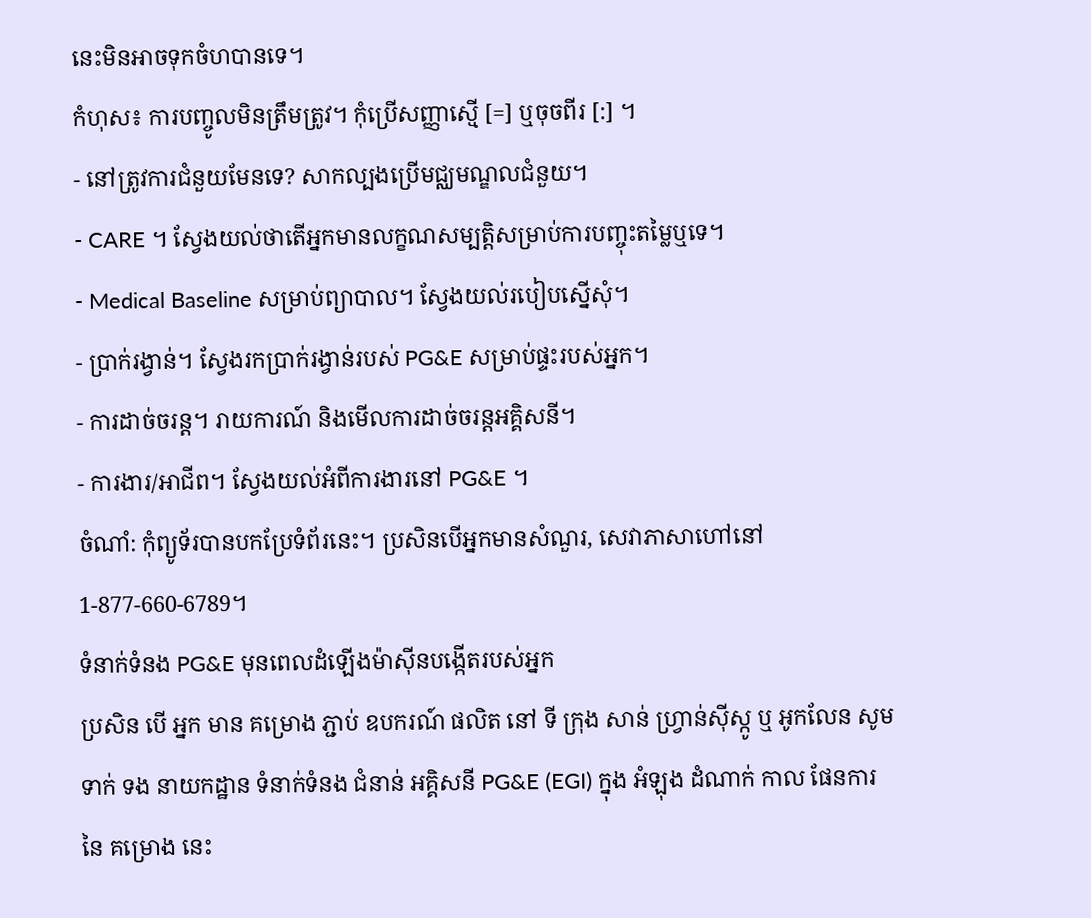នេះមិនអាចទុកចំហបានទេ។
កំហុស៖ ការបញ្ចូលមិនត្រឹមត្រូវ។ កុំប្រើសញ្ញាស្មើ [=] ឬចុចពីរ [:] ។
- នៅត្រូវការជំនួយមែនទេ? សាកល្បងប្រើមជ្ឈមណ្ឌលជំនួយ។
- CARE ។ ស្វែងយល់ថាតើអ្នកមានលក្ខណសម្បត្តិសម្រាប់ការបញ្ចុះតម្លៃឬទេ។
- Medical Baseline សម្រាប់ព្យាបាល។ ស្វែងយល់របៀបស្នើសុំ។
- ប្រាក់រង្វាន់។ ស្វែងរកប្រាក់រង្វាន់របស់ PG&E សម្រាប់ផ្ទះរបស់អ្នក។
- ការដាច់ចរន្ត។ រាយការណ៍ និងមើលការដាច់ចរន្តអគ្គិសនី។
- ការងារ/អាជីព។ ស្វែងយល់អំពីការងារនៅ PG&E ។
ចំណាំ: កុំព្យូទ័របានបកប្រែទំព័រនេះ។ ប្រសិនបើអ្នកមានសំណួរ, សេវាភាសាហៅនៅ 1-877-660-6789។
ទំនាក់ទំនង PG&E មុនពេលដំឡើងម៉ាស៊ីនបង្កើតរបស់អ្នក
ប្រសិន បើ អ្នក មាន គម្រោង ភ្ជាប់ ឧបករណ៍ ផលិត នៅ ទី ក្រុង សាន់ ហ្វ្រាន់ស៊ីស្កូ ឬ អូកលែន សូម ទាក់ ទង នាយកដ្ឋាន ទំនាក់ទំនង ជំនាន់ អគ្គិសនី PG&E (EGI) ក្នុង អំឡុង ដំណាក់ កាល ផែនការ នៃ គម្រោង នេះ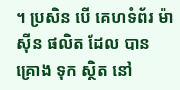។ ប្រសិន បើ គេហទំព័រ ម៉ាស៊ីន ផលិត ដែល បាន គ្រោង ទុក ស្ថិត នៅ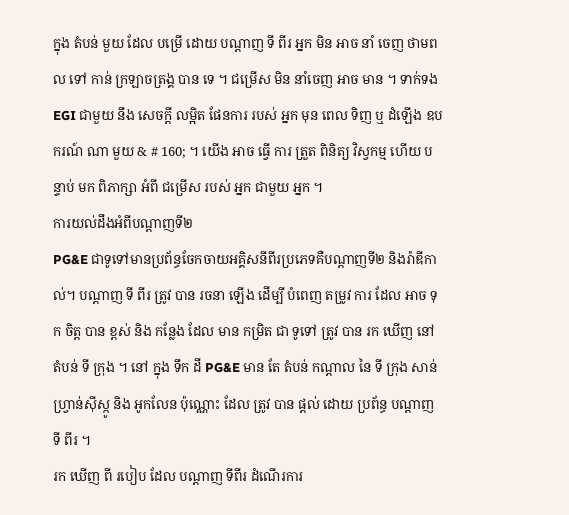ក្នុង តំបន់ មួយ ដែល បម្រើ ដោយ បណ្តាញ ទី ពីរ អ្នក មិន អាច នាំ ចេញ ថាមពល ទៅ កាន់ ក្រឡាចត្រង្គ បាន ទេ ។ ជម្រើស មិន នាំចេញ អាច មាន ។ ទាក់ទង EGI ជាមួយ នឹង សេចក្តី លម្អិត ផែនការ របស់ អ្នក មុន ពេល ទិញ ឬ ដំឡើង ឧបករណ៍ ណា មួយ & # 160; ។ យើង អាច ធ្វើ ការ ត្រួត ពិនិត្យ វិស្វកម្ម ហើយ បន្ទាប់ មក ពិភាក្សា អំពី ជម្រើស របស់ អ្នក ជាមួយ អ្នក ។
ការយល់ដឹងអំពីបណ្តាញទី២
PG&E ជាទូទៅមានប្រព័ន្ធចែកចាយអគ្គិសនីពីរប្រភេទគឺបណ្តាញទី២ និងរ៉ាឌីកាល់។ បណ្តាញ ទី ពីរ ត្រូវ បាន រចនា ឡើង ដើម្បី បំពេញ តម្រូវ ការ ដែល អាច ទុក ចិត្ត បាន ខ្ពស់ និង កន្លែង ដែល មាន កម្រិត ជា ទូទៅ ត្រូវ បាន រក ឃើញ នៅ តំបន់ ទី ក្រុង ។ នៅ ក្នុង ទឹក ដី PG&E មាន តែ តំបន់ កណ្តាល នៃ ទី ក្រុង សាន់ ហ្វ្រាន់ស៊ីស្កូ និង អូកលែន ប៉ុណ្ណោះ ដែល ត្រូវ បាន ផ្តល់ ដោយ ប្រព័ន្ធ បណ្តាញ ទី ពីរ ។
រក ឃើញ ពី របៀប ដែល បណ្ដាញ ទីពីរ ដំណើរការ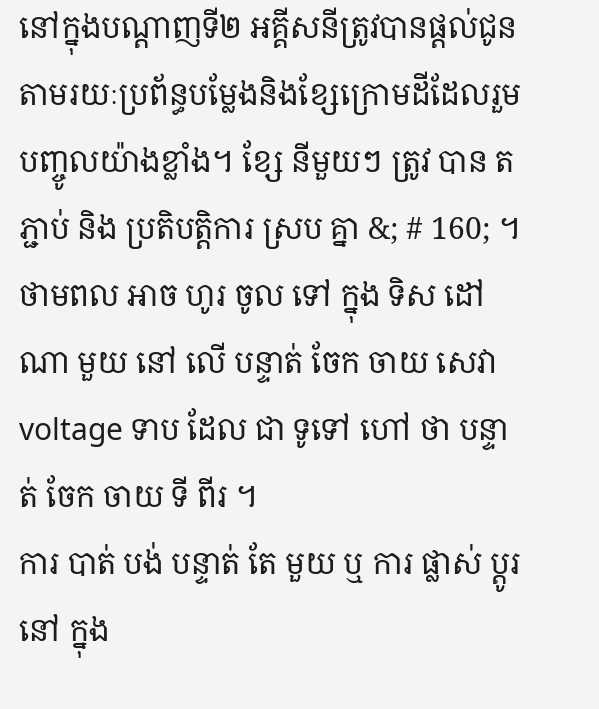នៅក្នុងបណ្តាញទី២ អគ្គីសនីត្រូវបានផ្តល់ជូនតាមរយៈប្រព័ន្ធបម្លែងនិងខ្សែក្រោមដីដែលរួមបញ្ចូលយ៉ាងខ្លាំង។ ខ្សែ នីមួយៗ ត្រូវ បាន តភ្ជាប់ និង ប្រតិបត្តិការ ស្រប គ្នា &; # 160; ។ ថាមពល អាច ហូរ ចូល ទៅ ក្នុង ទិស ដៅ ណា មួយ នៅ លើ បន្ទាត់ ចែក ចាយ សេវា voltage ទាប ដែល ជា ទូទៅ ហៅ ថា បន្ទាត់ ចែក ចាយ ទី ពីរ ។
ការ បាត់ បង់ បន្ទាត់ តែ មួយ ឬ ការ ផ្លាស់ ប្តូរ នៅ ក្នុង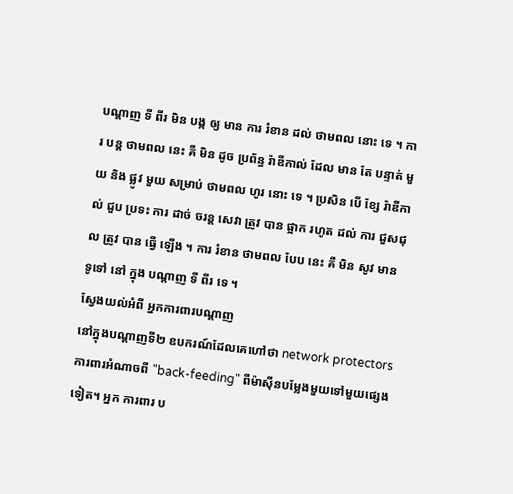បណ្តាញ ទី ពីរ មិន បង្ក ឲ្យ មាន ការ រំខាន ដល់ ថាមពល នោះ ទេ ។ ការ បន្ត ថាមពល នេះ គឺ មិន ដូច ប្រព័ន្ធ រ៉ាឌីកាល់ ដែល មាន តែ បន្ទាត់ មួយ និង ផ្លូវ មួយ សម្រាប់ ថាមពល ហូរ នោះ ទេ ។ ប្រសិន បើ ខ្សែ រ៉ាឌីកាល់ ជួប ប្រទះ ការ ដាច់ ចរន្ត សេវា ត្រូវ បាន ផ្អាក រហូត ដល់ ការ ជួសជុល ត្រូវ បាន ធ្វើ ឡើង ។ ការ រំខាន ថាមពល បែប នេះ គឺ មិន សូវ មាន ទូទៅ នៅ ក្នុង បណ្តាញ ទី ពីរ ទេ ។
ស្វែងយល់អំពី អ្នកការពារបណ្តាញ
នៅក្នុងបណ្តាញទី២ ឧបករណ៍ដែលគេហៅថា network protectors ការពារអំណាចពី "back-feeding" ពីម៉ាស៊ីនបម្លែងមួយទៅមួយផ្សេងទៀត។ អ្នក ការពារ ប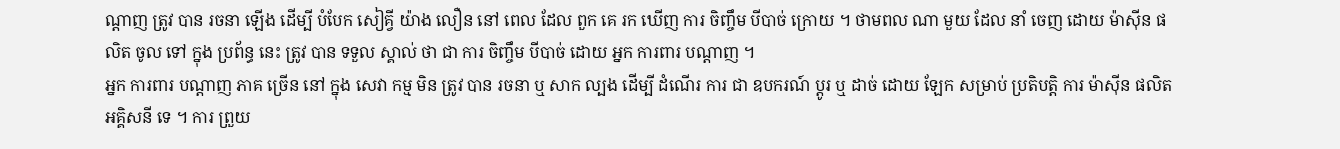ណ្តាញ ត្រូវ បាន រចនា ឡើង ដើម្បី បំបែក សៀគ្វី យ៉ាង លឿន នៅ ពេល ដែល ពួក គេ រក ឃើញ ការ ចិញ្ចឹម បីបាច់ ក្រោយ ។ ថាមពល ណា មួយ ដែល នាំ ចេញ ដោយ ម៉ាស៊ីន ផលិត ចូល ទៅ ក្នុង ប្រព័ន្ធ នេះ ត្រូវ បាន ទទួល ស្គាល់ ថា ជា ការ ចិញ្ចឹម បីបាច់ ដោយ អ្នក ការពារ បណ្តាញ ។
អ្នក ការពារ បណ្តាញ ភាគ ច្រើន នៅ ក្នុង សេវា កម្ម មិន ត្រូវ បាន រចនា ឬ សាក ល្បង ដើម្បី ដំណើរ ការ ជា ឧបករណ៍ ប្តូរ ឬ ដាច់ ដោយ ឡែក សម្រាប់ ប្រតិបត្តិ ការ ម៉ាស៊ីន ផលិត អគ្គិសនី ទេ ។ ការ ព្រួយ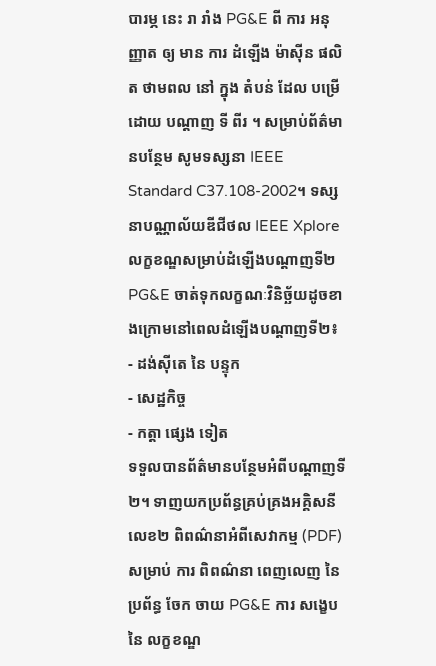បារម្ភ នេះ រា រាំង PG&E ពី ការ អនុញ្ញាត ឲ្យ មាន ការ ដំឡើង ម៉ាស៊ីន ផលិត ថាមពល នៅ ក្នុង តំបន់ ដែល បម្រើ ដោយ បណ្តាញ ទី ពីរ ។ សម្រាប់ព័ត៌មានបន្ថែម សូមទស្សនា IEEE Standard C37.108-2002។ ទស្សនាបណ្ណាល័យឌីជីថល IEEE Xplore
លក្ខខណ្ឌសម្រាប់ដំឡើងបណ្តាញទី២
PG&E ចាត់ទុកលក្ខណៈវិនិច្ឆ័យដូចខាងក្រោមនៅពេលដំឡើងបណ្តាញទី២៖
- ដង់ស៊ីតេ នៃ បន្ទុក
- សេដ្ឋកិច្ច
- កត្តា ផ្សេង ទៀត
ទទួលបានព័ត៌មានបន្ថែមអំពីបណ្តាញទី២។ ទាញយកប្រព័ន្ធគ្រប់គ្រងអគ្គិសនី លេខ២ ពិពណ៌នាអំពីសេវាកម្ម (PDF)
សម្រាប់ ការ ពិពណ៌នា ពេញលេញ នៃ ប្រព័ន្ធ ចែក ចាយ PG&E ការ សង្ខេប នៃ លក្ខខណ្ឌ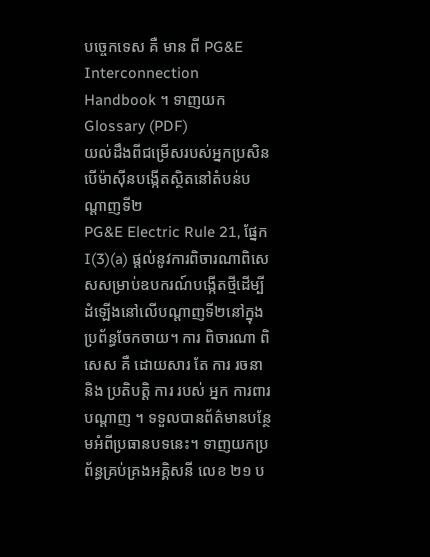បច្ចេកទេស គឺ មាន ពី PG&E Interconnection Handbook ។ ទាញយក Glossary (PDF)
យល់ដឹងពីជម្រើសរបស់អ្នកប្រសិនបើម៉ាស៊ីនបង្កើតស្ថិតនៅតំបន់បណ្តាញទី២
PG&E Electric Rule 21, ផ្នែក I(3)(a) ផ្តល់នូវការពិចារណាពិសេសសម្រាប់ឧបករណ៍បង្កើតថ្មីដើម្បីដំឡើងនៅលើបណ្តាញទី២នៅក្នុងប្រព័ន្ធចែកចាយ។ ការ ពិចារណា ពិសេស គឺ ដោយសារ តែ ការ រចនា និង ប្រតិបត្តិ ការ របស់ អ្នក ការពារ បណ្តាញ ។ ទទួលបានព័ត៌មានបន្ថែមអំពីប្រធានបទនេះ។ ទាញយកប្រព័ន្ធគ្រប់គ្រងអគ្គិសនី លេខ ២១ ប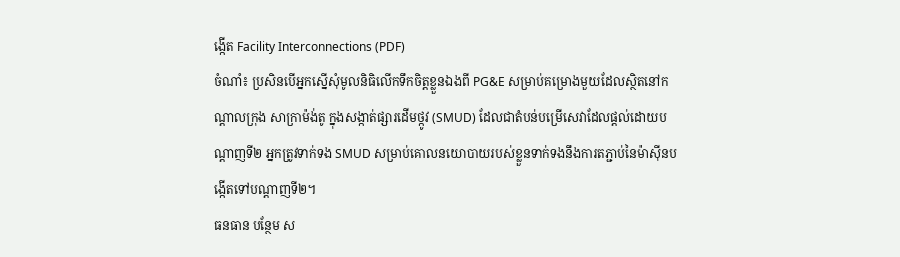ង្កើត Facility Interconnections (PDF)
ចំណាំ៖ ប្រសិនបើអ្នកស្នើសុំមូលនិធិលើកទឹកចិត្តខ្លួនឯងពី PG&E សម្រាប់គម្រោងមួយដែលស្ថិតនៅកណ្តាលក្រុង សាក្រាម៉ង់តូ ក្នុងសង្កាត់ផ្សារដើមថ្កូវ (SMUD) ដែលជាតំបន់បម្រើសេវាដែលផ្តល់ដោយបណ្តាញទី២ អ្នកត្រូវទាក់ទង SMUD សម្រាប់គោលនយោបាយរបស់ខ្លួនទាក់ទងនឹងការតភ្ជាប់នៃម៉ាស៊ីនបង្កើតទៅបណ្តាញទី២។
ធនធាន បន្ថែម ស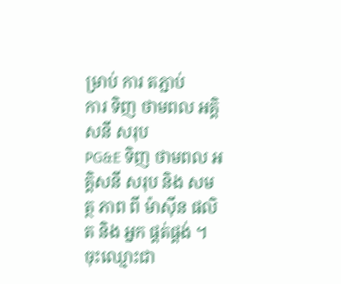ម្រាប់ ការ តភ្ជាប់
ការ ទិញ ថាមពល អគ្គិសនី សរុប
PG&E ទិញ ថាមពល អគ្គិសនី សរុប និង សមត្ថ ភាព ពី ម៉ាស៊ីន ផលិត និង អ្នក ផ្គត់ផ្គង់ ។
ចុះឈ្មោះជា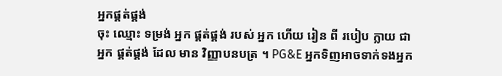អ្នកផ្គត់ផ្គង់
ចុះ ឈ្មោះ ទម្រង់ អ្នក ផ្គត់ផ្គង់ របស់ អ្នក ហើយ រៀន ពី របៀប ក្លាយ ជា អ្នក ផ្គត់ផ្គង់ ដែល មាន វិញ្ញាបនបត្រ ។ PG&E អ្នកទិញអាចទាក់ទងអ្នក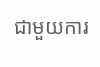ជាមួយការ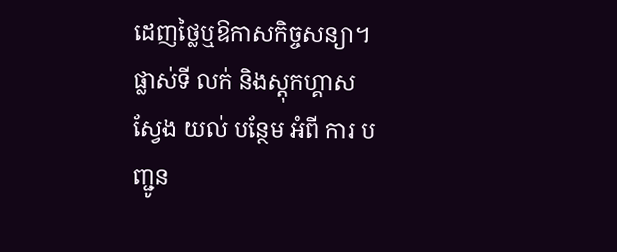ដេញថ្លៃឬឱកាសកិច្ចសន្យា។
ផ្លាស់ទី លក់ និងស្តុកហ្គាស
ស្វែង យល់ បន្ថែម អំពី ការ បញ្ជូន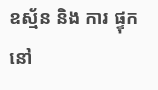ឧស្ម័ន និង ការ ផ្ទុក នៅ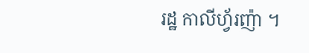រដ្ឋ កាលីហ្វ័រញ៉ា ។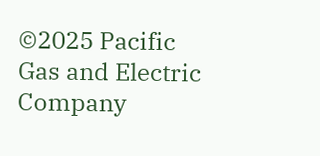©2025 Pacific Gas and Electric Company